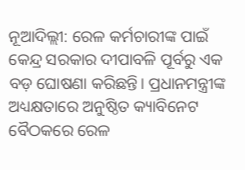ନୂଆଦିଲ୍ଲୀ: ରେଳ କର୍ମଚାରୀଙ୍କ ପାଇଁ କେନ୍ଦ୍ର ସରକାର ଦୀପାବଳି ପୂର୍ବରୁ ଏକ ବଡ଼ ଘୋଷଣା କରିଛନ୍ତି। ପ୍ରଧାନମନ୍ତ୍ରୀଙ୍କ ଅଧ୍ୟକ୍ଷତାରେ ଅନୁଷ୍ଠିତ କ୍ୟାବିନେଟ ବୈଠକରେ ରେଳ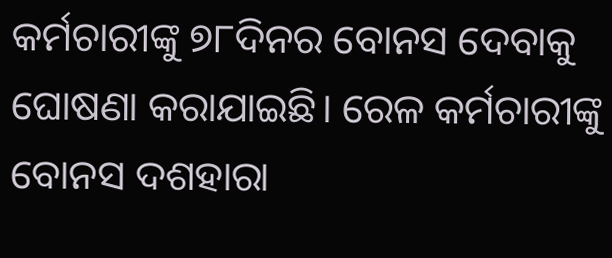କର୍ମଚାରୀଙ୍କୁ ୭୮ଦିନର ବୋନସ ଦେବାକୁ ଘୋଷଣା କରାଯାଇଛି। ରେଳ କର୍ମଚାରୀଙ୍କୁ ବୋନସ ଦଶହାରା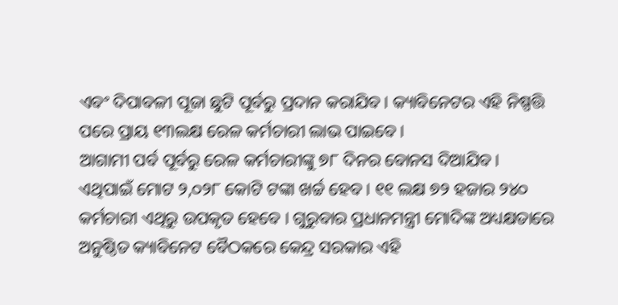ଏବଂ ଦିପାବଳୀ ପୂଜା ଛୁଟି ପୂର୍ବରୁ ପ୍ରଦାନ କରାଯିବ। କ୍ୟାବିନେଟର ଏହି ନିଷ୍ପତ୍ତି ପରେ ପ୍ରାୟ ୧୩ଲକ୍ଷ ରେଳ କର୍ମଚାରୀ ଲାଭ ପାଇବେ।
ଆଗାମୀ ପର୍ବ ପୂର୍ବରୁ ରେଳ କର୍ମଚାରୀଙ୍କୁ ୭୮ ଦିନର ବୋନସ ଦିଆଯିବ। ଏଥିପାଇଁ ମୋଟ ୨,୦୨୮ କୋଟି ଟଙ୍କା ଖର୍ଚ୍ଚ ହେବ। ୧୧ ଲକ୍ଷ ୭୨ ହଜାର ୨୪୦ କର୍ମଚାରୀ ଏଥିରୁ ଉପକୃତ ହେବେ । ଗୁରୁବାର ପ୍ରଧାନମନ୍ତ୍ରୀ ମୋଦିଙ୍କ ଅଧ୍ୟକ୍ଷତାରେ ଅନୁଷ୍ଠିତ କ୍ୟାବିନେଟ ବୈଠକରେ କେନ୍ଦ୍ର ସରକାର ଏହି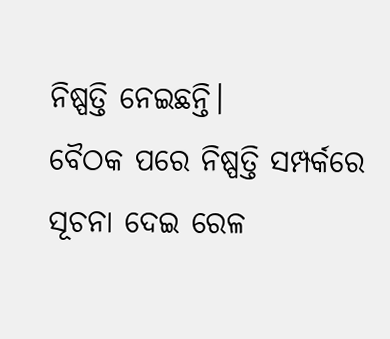ନିଷ୍ପତ୍ତି ନେଇଛନ୍ତି।
ବୈଠକ ପରେ ନିଷ୍ପତ୍ତି ସମ୍ପର୍କରେ ସୂଚନା ଦେଇ ରେଳ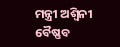ମନ୍ତ୍ରୀ ଅଶ୍ୱିନୀ ବୈଷ୍ଣବ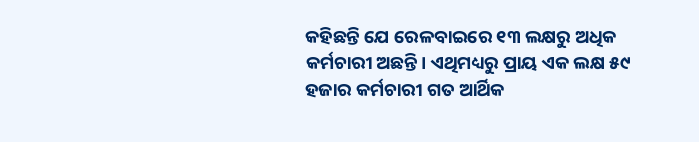କହିଛନ୍ତି ଯେ ରେଳବାଇରେ ୧୩ ଲକ୍ଷରୁ ଅଧିକ କର୍ମଚାରୀ ଅଛନ୍ତି। ଏଥିମଧ୍ୟରୁ ପ୍ରାୟ ଏକ ଲକ୍ଷ ୫୯ ହଜାର କର୍ମଚାରୀ ଗତ ଆର୍ଥିକ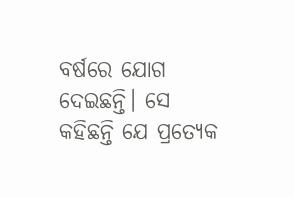ବର୍ଷରେ ଯୋଗ ଦେଇଛନ୍ତି। ସେ କହିଛନ୍ତି ଯେ ପ୍ରତ୍ୟେକ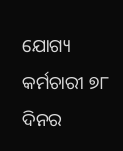ଯୋଗ୍ୟ କର୍ମଚାରୀ ୭୮ ଦିନର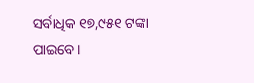ସର୍ବାଧିକ ୧୭,୯୫୧ ଟଙ୍କା ପାଇବେ।